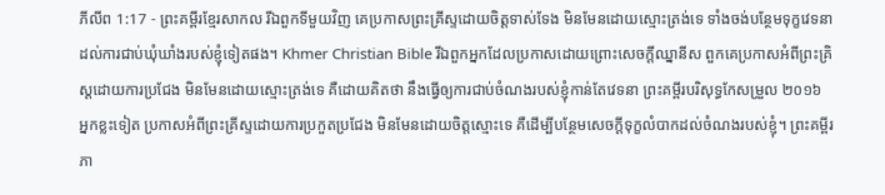ភីលីព 1:17 - ព្រះគម្ពីរខ្មែរសាកល រីឯពួកទីមួយវិញ គេប្រកាសព្រះគ្រីស្ទដោយចិត្តទាស់ទែង មិនមែនដោយស្មោះត្រង់ទេ ទាំងចង់បន្ថែមទុក្ខវេទនាដល់ការជាប់ឃុំឃាំងរបស់ខ្ញុំទៀតផង។ Khmer Christian Bible រីឯពួកអ្នកដែលប្រកាសដោយព្រោះសេចក្ដីឈ្នានីស ពួកគេប្រកាសអំពីព្រះគ្រិស្ដដោយការប្រជែង មិនមែនដោយស្មោះត្រង់ទេ គឺដោយគិតថា នឹងធ្វើឲ្យការជាប់ចំណងរបស់ខ្ញុំកាន់តែវេទនា ព្រះគម្ពីរបរិសុទ្ធកែសម្រួល ២០១៦ អ្នកខ្លះទៀត ប្រកាសអំពីព្រះគ្រីស្ទដោយការប្រកួតប្រជែង មិនមែនដោយចិត្តស្មោះទេ គឺដើម្បីបន្ថែមសេចក្ដីទុក្ខលំបាកដល់ចំណងរបស់ខ្ញុំ។ ព្រះគម្ពីរភា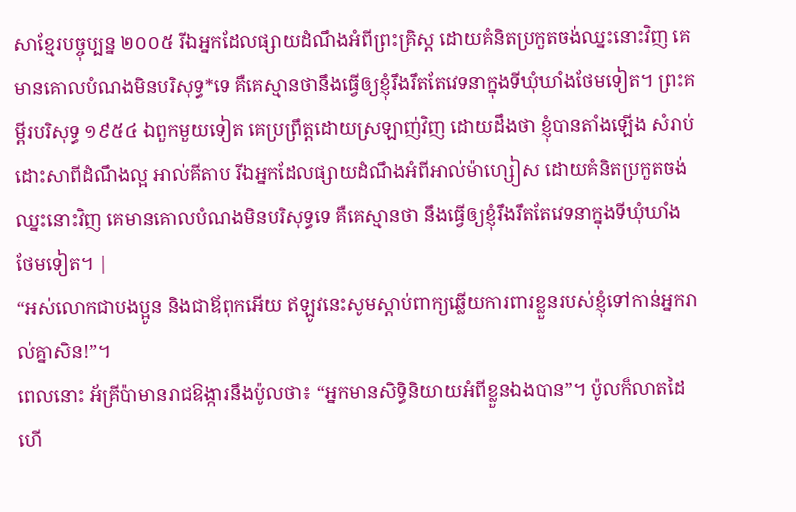សាខ្មែរបច្ចុប្បន្ន ២០០៥ រីឯអ្នកដែលផ្សាយដំណឹងអំពីព្រះគ្រិស្ត ដោយគំនិតប្រកួតចង់ឈ្នះនោះវិញ គេមានគោលបំណងមិនបរិសុទ្ធ*ទេ គឺគេស្មានថានឹងធ្វើឲ្យខ្ញុំរឹងរឹតតែវេទនាក្នុងទីឃុំឃាំងថែមទៀត។ ព្រះគម្ពីរបរិសុទ្ធ ១៩៥៤ ឯពួកមួយទៀត គេប្រព្រឹត្តដោយស្រឡាញ់វិញ ដោយដឹងថា ខ្ញុំបានតាំងឡើង សំរាប់ដោះសាពីដំណឹងល្អ អាល់គីតាប រីឯអ្នកដែលផ្សាយដំណឹងអំពីអាល់ម៉ាហ្សៀស ដោយគំនិតប្រកួតចង់ឈ្នះនោះវិញ គេមានគោលបំណងមិនបរិសុទ្ធទេ គឺគេស្មានថា នឹងធ្វើឲ្យខ្ញុំរឹងរឹតតែវេទនាក្នុងទីឃុំឃាំងថែមទៀត។ |
“អស់លោកជាបងប្អូន និងជាឪពុកអើយ ឥឡូវនេះសូមស្ដាប់ពាក្យឆ្លើយការពារខ្លួនរបស់ខ្ញុំទៅកាន់អ្នករាល់គ្នាសិន!”។
ពេលនោះ អ័គ្រីប៉ាមានរាជឱង្ការនឹងប៉ូលថា៖ “អ្នកមានសិទ្ធិនិយាយអំពីខ្លួនឯងបាន”។ ប៉ូលក៏លាតដៃ ហើ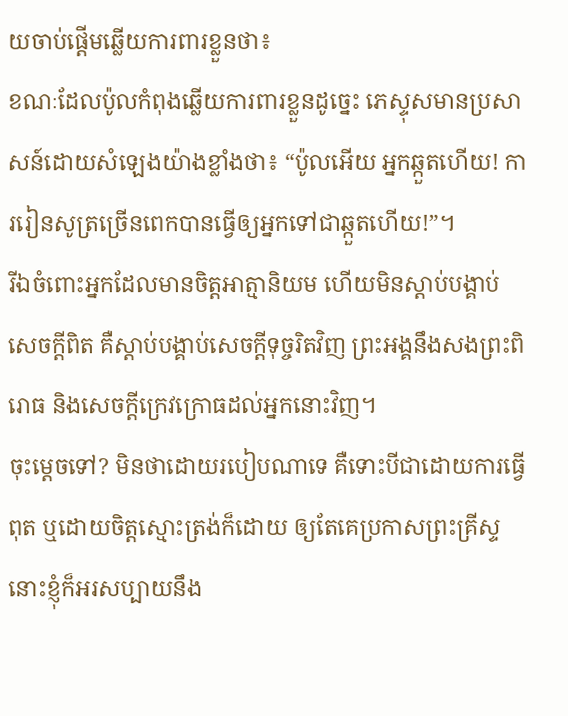យចាប់ផ្ដើមឆ្លើយការពារខ្លួនថា៖
ខណៈដែលប៉ូលកំពុងឆ្លើយការពារខ្លួនដូច្នេះ ភេស្ទុសមានប្រសាសន៍ដោយសំឡេងយ៉ាងខ្លាំងថា៖ “ប៉ូលអើយ អ្នកឆ្កួតហើយ! ការរៀនសូត្រច្រើនពេកបានធ្វើឲ្យអ្នកទៅជាឆ្កួតហើយ!”។
រីឯចំពោះអ្នកដែលមានចិត្តអាត្មានិយម ហើយមិនស្ដាប់បង្គាប់សេចក្ដីពិត គឺស្ដាប់បង្គាប់សេចក្ដីទុច្ចរិតវិញ ព្រះអង្គនឹងសងព្រះពិរោធ និងសេចក្ដីក្រេវក្រោធដល់អ្នកនោះវិញ។
ចុះម្ដេចទៅ? មិនថាដោយរបៀបណាទេ គឺទោះបីជាដោយការធ្វើពុត ឬដោយចិត្តស្មោះត្រង់ក៏ដោយ ឲ្យតែគេប្រកាសព្រះគ្រីស្ទ នោះខ្ញុំក៏អរសប្បាយនឹង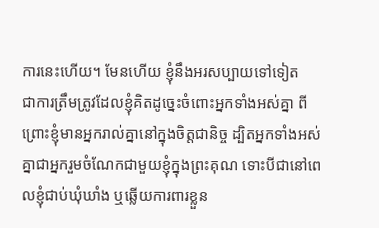ការនេះហើយ។ មែនហើយ ខ្ញុំនឹងអរសប្បាយទៅទៀត
ជាការត្រឹមត្រូវដែលខ្ញុំគិតដូច្នេះចំពោះអ្នកទាំងអស់គ្នា ពីព្រោះខ្ញុំមានអ្នករាល់គ្នានៅក្នុងចិត្តជានិច្ច ដ្បិតអ្នកទាំងអស់គ្នាជាអ្នករួមចំណែកជាមួយខ្ញុំក្នុងព្រះគុណ ទោះបីជានៅពេលខ្ញុំជាប់ឃុំឃាំង ឬឆ្លើយការពារខ្លួន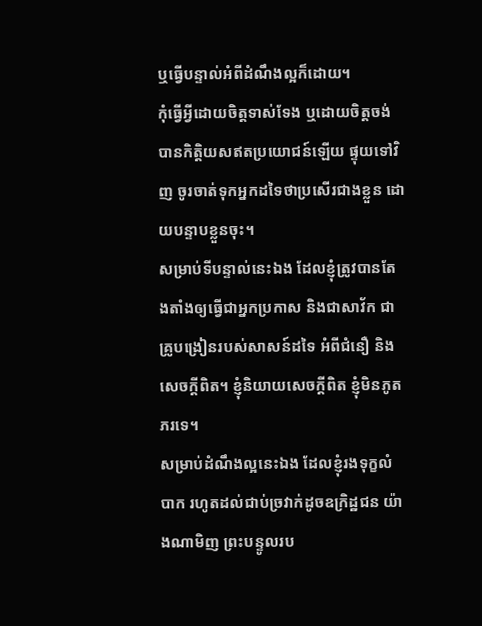ឬធ្វើបន្ទាល់អំពីដំណឹងល្អក៏ដោយ។
កុំធ្វើអ្វីដោយចិត្តទាស់ទែង ឬដោយចិត្តចង់បានកិត្តិយសឥតប្រយោជន៍ឡើយ ផ្ទុយទៅវិញ ចូរចាត់ទុកអ្នកដទៃថាប្រសើរជាងខ្លួន ដោយបន្ទាបខ្លួនចុះ។
សម្រាប់ទីបន្ទាល់នេះឯង ដែលខ្ញុំត្រូវបានតែងតាំងឲ្យធ្វើជាអ្នកប្រកាស និងជាសាវ័ក ជាគ្រូបង្រៀនរបស់សាសន៍ដទៃ អំពីជំនឿ និងសេចក្ដីពិត។ ខ្ញុំនិយាយសេចក្ដីពិត ខ្ញុំមិនភូតភរទេ។
សម្រាប់ដំណឹងល្អនេះឯង ដែលខ្ញុំរងទុក្ខលំបាក រហូតដល់ជាប់ច្រវាក់ដូចឧក្រិដ្ឋជន យ៉ាងណាមិញ ព្រះបន្ទូលរប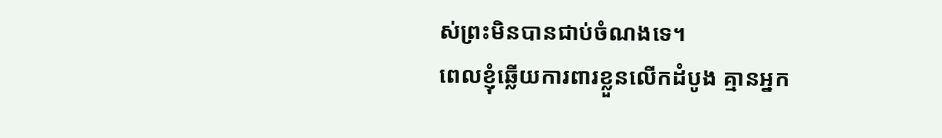ស់ព្រះមិនបានជាប់ចំណងទេ។
ពេលខ្ញុំឆ្លើយការពារខ្លួនលើកដំបូង គ្មានអ្នក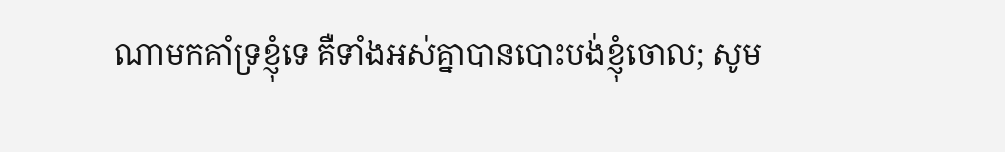ណាមកគាំទ្រខ្ញុំទេ គឺទាំងអស់គ្នាបានបោះបង់ខ្ញុំចោល; សូម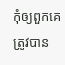កុំឲ្យពួកគេត្រូវបាន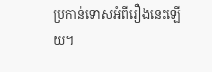ប្រកាន់ទោសអំពីរឿងនេះឡើយ។